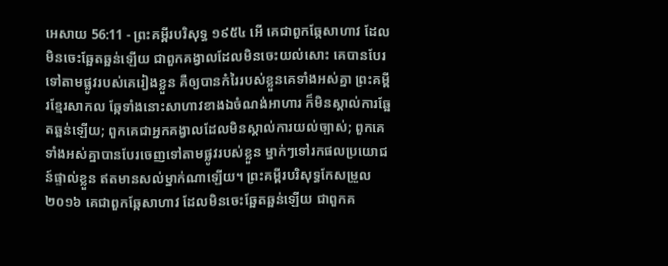អេសាយ 56:11 - ព្រះគម្ពីរបរិសុទ្ធ ១៩៥៤ អើ គេជាពួកឆ្កែសាហាវ ដែលមិនចេះឆ្អែតឆ្អន់ឡើយ ជាពួកគង្វាលដែលមិនចេះយល់សោះ គេបានបែរទៅតាមផ្លូវរបស់គេរៀងខ្លួន គឺឲ្យបានកំរៃរបស់ខ្លួនគេទាំងអស់គ្នា ព្រះគម្ពីរខ្មែរសាកល ឆ្កែទាំងនោះសាហាវខាងឯចំណង់អាហារ ក៏មិនស្គាល់ការឆ្អែតឆ្អន់ឡើយ; ពួកគេជាអ្នកគង្វាលដែលមិនស្គាល់ការយល់ច្បាស់; ពួកគេទាំងអស់គ្នាបានបែរចេញទៅតាមផ្លូវរបស់ខ្លួន ម្នាក់ៗទៅរកផលប្រយោជន៍ផ្ទាល់ខ្លួន ឥតមានសល់ម្នាក់ណាឡើយ។ ព្រះគម្ពីរបរិសុទ្ធកែសម្រួល ២០១៦ គេជាពួកឆ្កែសាហាវ ដែលមិនចេះឆ្អែតឆ្អន់ឡើយ ជាពួកគ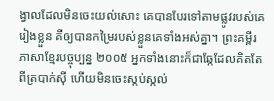ង្វាលដែលមិនចេះយល់សោះ គេបានបែរទៅតាមផ្លូវរបស់គេរៀងខ្លួន គឺឲ្យបានកម្រៃរបស់ខ្លួនគេទាំងអស់គ្នា។ ព្រះគម្ពីរភាសាខ្មែរបច្ចុប្បន្ន ២០០៥ អ្នកទាំងនោះក៏ជាឆ្កែដែលគិតតែពីត្របាក់ស៊ី ហើយមិនចេះស្កប់ស្កល់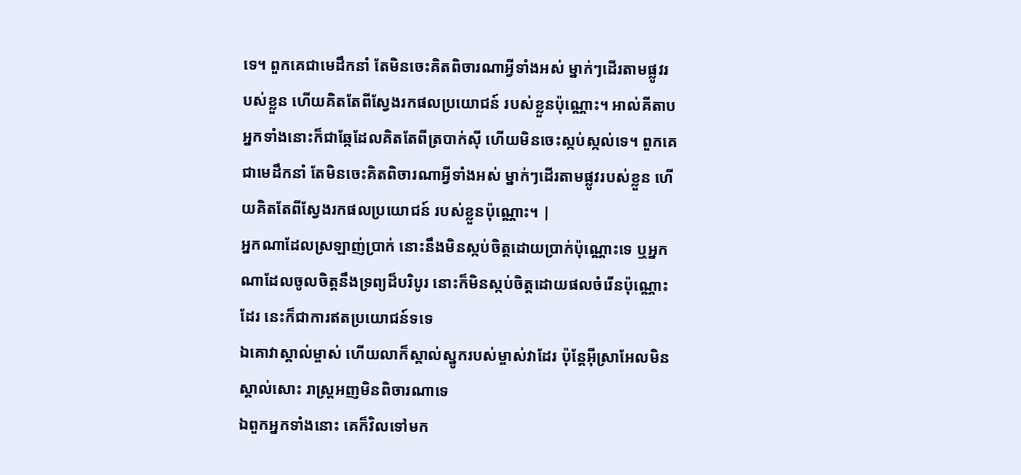ទេ។ ពួកគេជាមេដឹកនាំ តែមិនចេះគិតពិចារណាអ្វីទាំងអស់ ម្នាក់ៗដើរតាមផ្លូវរបស់ខ្លួន ហើយគិតតែពីស្វែងរកផលប្រយោជន៍ របស់ខ្លួនប៉ុណ្ណោះ។ អាល់គីតាប អ្នកទាំងនោះក៏ជាឆ្កែដែលគិតតែពីត្របាក់ស៊ី ហើយមិនចេះស្កប់ស្កល់ទេ។ ពួកគេជាមេដឹកនាំ តែមិនចេះគិតពិចារណាអ្វីទាំងអស់ ម្នាក់ៗដើរតាមផ្លូវរបស់ខ្លួន ហើយគិតតែពីស្វែងរកផលប្រយោជន៍ របស់ខ្លួនប៉ុណ្ណោះ។ |
អ្នកណាដែលស្រឡាញ់ប្រាក់ នោះនឹងមិនស្កប់ចិត្តដោយប្រាក់ប៉ុណ្ណោះទេ ឬអ្នកណាដែលចូលចិត្តនឹងទ្រព្យដ៏បរិបូរ នោះក៏មិនស្កប់ចិត្តដោយផលចំរើនប៉ុណ្ណោះដែរ នេះក៏ជាការឥតប្រយោជន៍ទទេ
ឯគោវាស្គាល់ម្ចាស់ ហើយលាក៏ស្គាល់ស្នូករបស់ម្ចាស់វាដែរ ប៉ុន្តែអ៊ីស្រាអែលមិនស្គាល់សោះ រាស្ត្រអញមិនពិចារណាទេ
ឯពួកអ្នកទាំងនោះ គេក៏វិលទៅមក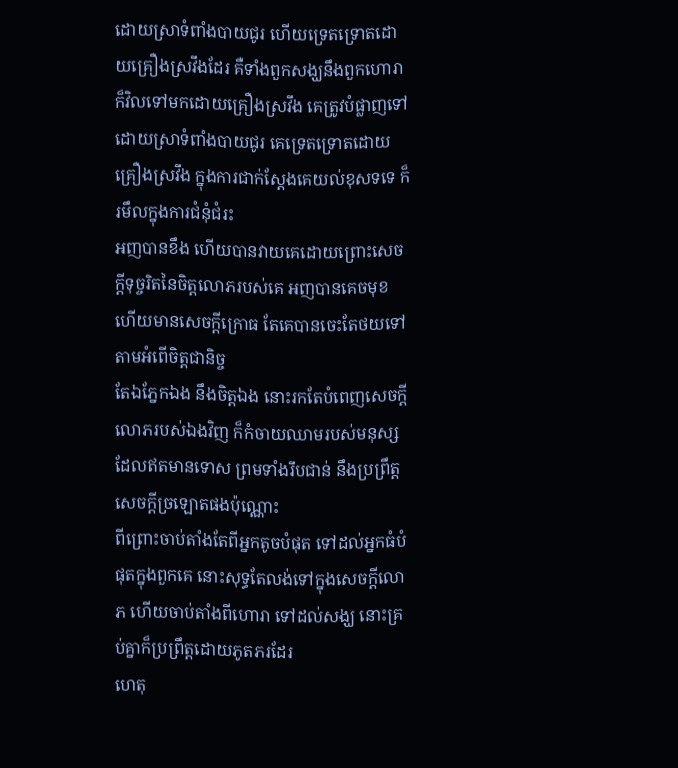ដោយស្រាទំពាំងបាយជូរ ហើយទ្រេតទ្រោតដោយគ្រឿងស្រវឹងដែរ គឺទាំងពួកសង្ឃនឹងពួកហោរា ក៏វិលទៅមកដោយគ្រឿងស្រវឹង គេត្រូវបំផ្លាញទៅដោយស្រាទំពាំងបាយជូរ គេទ្រេតទ្រោតដោយគ្រឿងស្រវឹង ក្នុងការជាក់ស្តែងគេយល់ខុសទទេ ក៏រមឹលក្នុងការជំនុំជំរះ
អញបានខឹង ហើយបានវាយគេដោយព្រោះសេចក្ដីទុច្ចរិតនៃចិត្តលោភរបស់គេ អញបានគេចមុខ ហើយមានសេចក្ដីក្រោធ តែគេបានចេះតែថយទៅតាមអំពើចិត្តជានិច្ច
តែឯភ្នែកឯង នឹងចិត្តឯង នោះរកតែបំពេញសេចក្ដីលោភរបស់ឯងវិញ ក៏កំចាយឈាមរបស់មនុស្សដែលឥតមានទោស ព្រមទាំងរឹបជាន់ នឹងប្រព្រឹត្តសេចក្ដីច្រឡោតផងប៉ុណ្ណោះ
ពីព្រោះចាប់តាំងតែពីអ្នកតូចបំផុត ទៅដល់អ្នកធំបំផុតក្នុងពួកគេ នោះសុទ្ធតែលង់ទៅក្នុងសេចក្ដីលោភ ហើយចាប់តាំងពីហោរា ទៅដល់សង្ឃ នោះគ្រប់គ្នាក៏ប្រព្រឹត្តដោយភូតភរដែរ
ហេតុ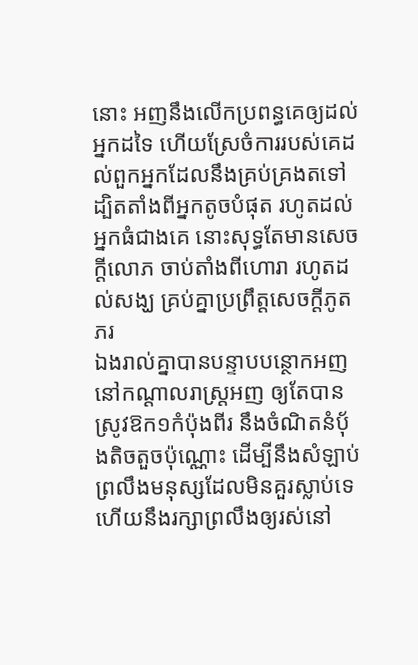នោះ អញនឹងលើកប្រពន្ធគេឲ្យដល់អ្នកដទៃ ហើយស្រែចំការរបស់គេដល់ពួកអ្នកដែលនឹងគ្រប់គ្រងតទៅ ដ្បិតតាំងពីអ្នកតូចបំផុត រហូតដល់អ្នកធំជាងគេ នោះសុទ្ធតែមានសេចក្ដីលោភ ចាប់តាំងពីហោរា រហូតដល់សង្ឃ គ្រប់គ្នាប្រព្រឹត្តសេចក្ដីភូតភរ
ឯងរាល់គ្នាបានបន្ទាបបន្ថោកអញ នៅកណ្តាលរាស្ត្រអញ ឲ្យតែបានស្រូវឱក១កំប៉ុងពីរ នឹងចំណិតនំបុ័ងតិចតួចប៉ុណ្ណោះ ដើម្បីនឹងសំឡាប់ព្រលឹងមនុស្សដែលមិនគួរស្លាប់ទេ ហើយនឹងរក្សាព្រលឹងឲ្យរស់នៅ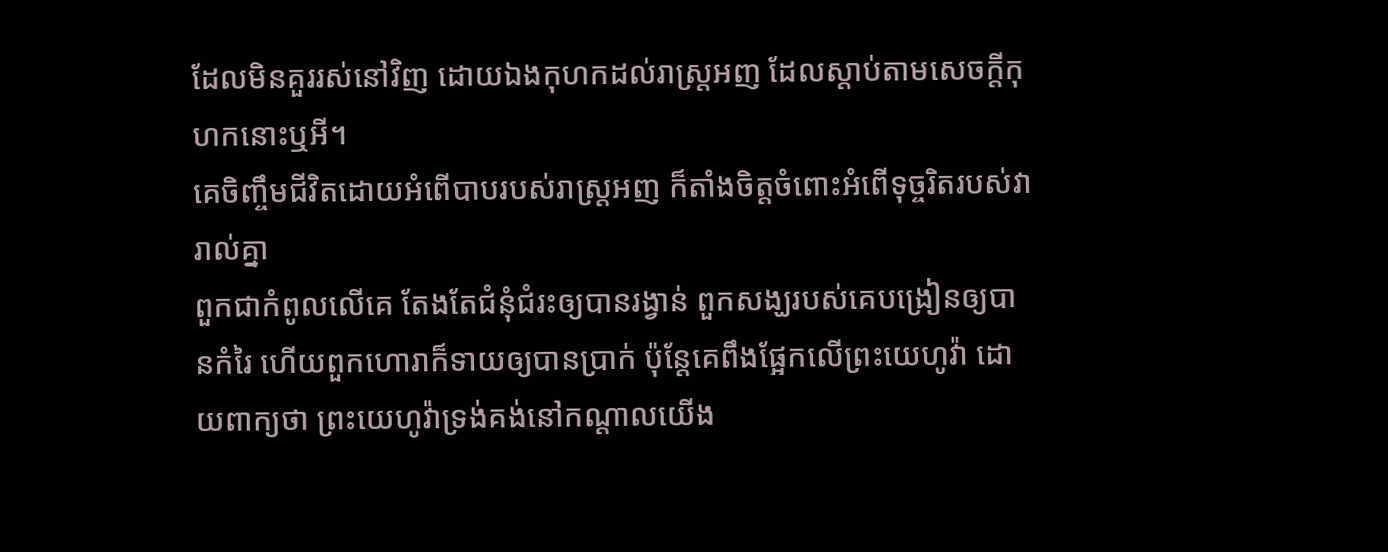ដែលមិនគួររស់នៅវិញ ដោយឯងកុហកដល់រាស្ត្រអញ ដែលស្តាប់តាមសេចក្ដីកុហកនោះឬអី។
គេចិញ្ចឹមជីវិតដោយអំពើបាបរបស់រាស្ត្រអញ ក៏តាំងចិត្តចំពោះអំពើទុច្ចរិតរបស់វារាល់គ្នា
ពួកជាកំពូលលើគេ តែងតែជំនុំជំរះឲ្យបានរង្វាន់ ពួកសង្ឃរបស់គេបង្រៀនឲ្យបានកំរៃ ហើយពួកហោរាក៏ទាយឲ្យបានប្រាក់ ប៉ុន្តែគេពឹងផ្អែកលើព្រះយេហូវ៉ា ដោយពាក្យថា ព្រះយេហូវ៉ាទ្រង់គង់នៅកណ្តាលយើង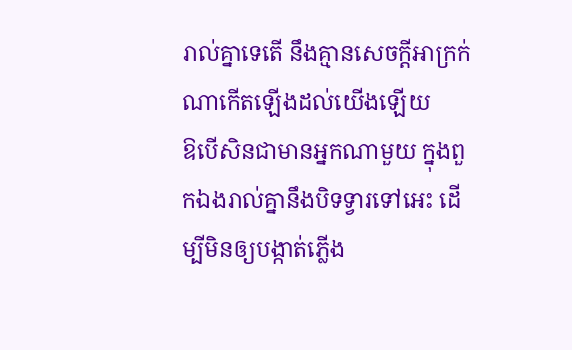រាល់គ្នាទេតើ នឹងគ្មានសេចក្ដីអាក្រក់ណាកើតឡើងដល់យើងឡើយ
ឱបើសិនជាមានអ្នកណាមួយ ក្នុងពួកឯងរាល់គ្នានឹងបិទទ្វារទៅអេះ ដើម្បីមិនឲ្យបង្កាត់ភ្លើង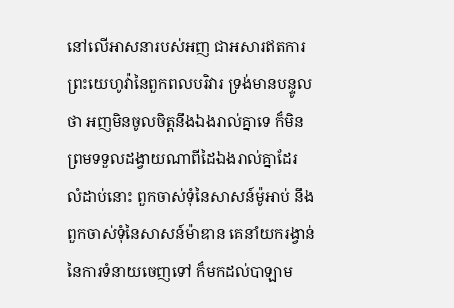នៅលើអាសនារបស់អញ ជាអសារឥតការ ព្រះយេហូវ៉ានៃពួកពលបរិវារ ទ្រង់មានបន្ទូលថា អញមិនចូលចិត្តនឹងឯងរាល់គ្នាទេ ក៏មិនព្រមទទួលដង្វាយណាពីដៃឯងរាល់គ្នាដែរ
លំដាប់នោះ ពួកចាស់ទុំនៃសាសន៍ម៉ូអាប់ នឹងពួកចាស់ទុំនៃសាសន៍ម៉ាឌាន គេនាំយករង្វាន់នៃការទំនាយចេញទៅ ក៏មកដល់បាឡាម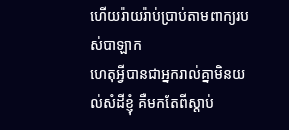ហើយរ៉ាយរ៉ាប់ប្រាប់តាមពាក្យរបស់បាឡាក
ហេតុអ្វីបានជាអ្នករាល់គ្នាមិនយល់សំដីខ្ញុំ គឺមកតែពីស្តាប់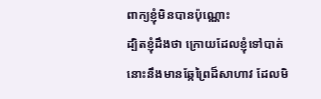ពាក្យខ្ញុំមិនបានប៉ុណ្ណោះ
ដ្បិតខ្ញុំដឹងថា ក្រោយដែលខ្ញុំទៅបាត់ នោះនឹងមានឆ្កែព្រៃដ៏សាហាវ ដែលមិ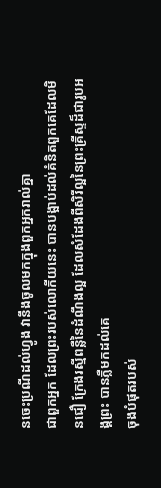នចេះប្រណីដល់ហ្វូង វានឹងចូលមកក្នុងពួកអ្នករាល់គ្នា
ជាពួកអ្នក ដែលព្រះរបស់លោកីយនេះ បានបង្អាប់ដល់គំនិតពួកគេដែលមិនជឿ ក្រែងរស្មីពន្លឺនៃដំណឹងល្អ ដែលសំដែងពីសិរីល្អនៃព្រះគ្រីស្ទដ៏ជារូបអង្គព្រះ បានភ្លឺមកដល់គេ
ចុងបំផុតរបស់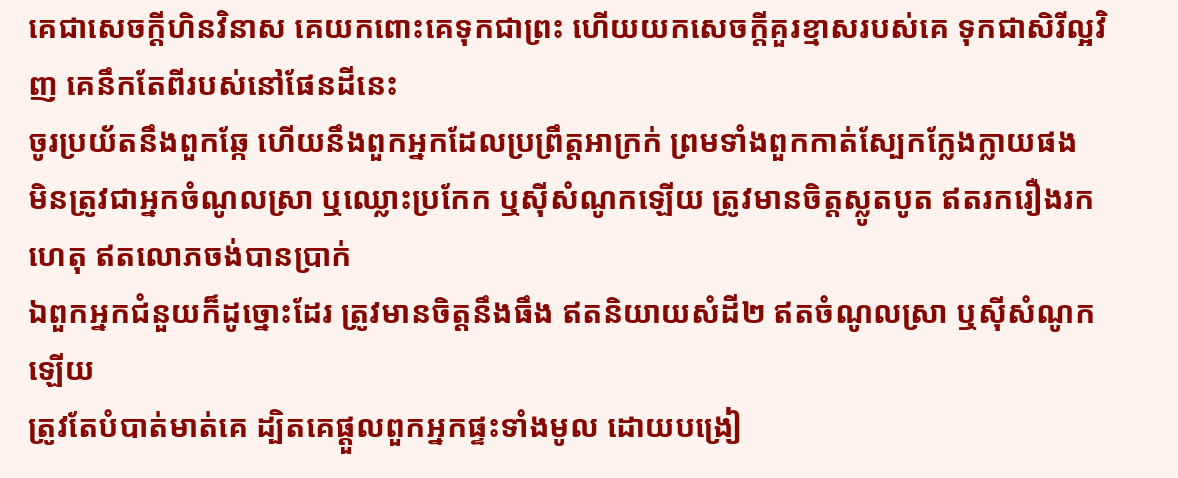គេជាសេចក្ដីហិនវិនាស គេយកពោះគេទុកជាព្រះ ហើយយកសេចក្ដីគួរខ្មាសរបស់គេ ទុកជាសិរីល្អវិញ គេនឹកតែពីរបស់នៅផែនដីនេះ
ចូរប្រយ័តនឹងពួកឆ្កែ ហើយនឹងពួកអ្នកដែលប្រព្រឹត្តអាក្រក់ ព្រមទាំងពួកកាត់ស្បែកក្លែងក្លាយផង
មិនត្រូវជាអ្នកចំណូលស្រា ឬឈ្លោះប្រកែក ឬស៊ីសំណូកឡើយ ត្រូវមានចិត្តស្លូតបូត ឥតរករឿងរកហេតុ ឥតលោភចង់បានប្រាក់
ឯពួកអ្នកជំនួយក៏ដូច្នោះដែរ ត្រូវមានចិត្តនឹងធឹង ឥតនិយាយសំដី២ ឥតចំណូលស្រា ឬស៊ីសំណូកឡើយ
ត្រូវតែបំបាត់មាត់គេ ដ្បិតគេផ្តួលពួកអ្នកផ្ទះទាំងមូល ដោយបង្រៀ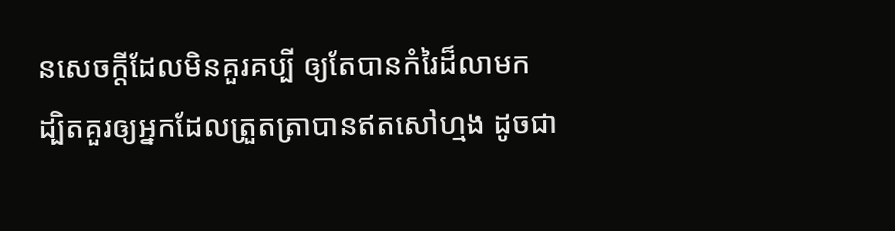នសេចក្ដីដែលមិនគួរគប្បី ឲ្យតែបានកំរៃដ៏លាមក
ដ្បិតគួរឲ្យអ្នកដែលត្រួតត្រាបានឥតសៅហ្មង ដូចជា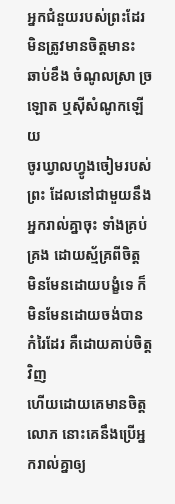អ្នកជំនួយរបស់ព្រះដែរ មិនត្រូវមានចិត្តមានះ ឆាប់ខឹង ចំណូលស្រា ច្រឡោត ឬស៊ីសំណូកឡើយ
ចូរឃ្វាលហ្វូងចៀមរបស់ព្រះ ដែលនៅជាមួយនឹងអ្នករាល់គ្នាចុះ ទាំងគ្រប់គ្រង ដោយស្ម័គ្រពីចិត្ត មិនមែនដោយបង្ខំទេ ក៏មិនមែនដោយចង់បានកំរៃដែរ គឺដោយគាប់ចិត្តវិញ
ហើយដោយគេមានចិត្តលោភ នោះគេនឹងប្រើអ្នករាល់គ្នាឲ្យ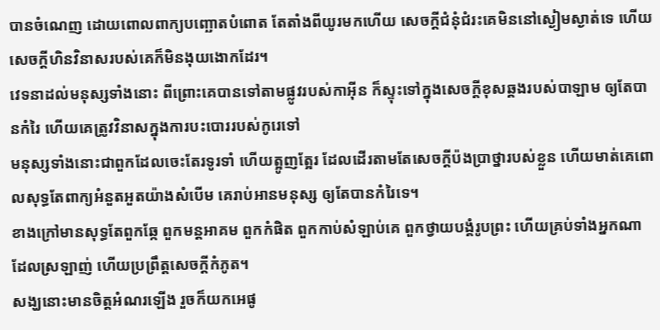បានចំណេញ ដោយពោលពាក្យបញ្ឆោតបំពោត តែតាំងពីយូរមកហើយ សេចក្ដីជំនុំជំរះគេមិននៅស្ងៀមស្ងាត់ទេ ហើយសេចក្ដីហិនវិនាសរបស់គេក៏មិនងុយងោកដែរ។
វេទនាដល់មនុស្សទាំងនោះ ពីព្រោះគេបានទៅតាមផ្លូវរបស់កាអ៊ីន ក៏ស្ទុះទៅក្នុងសេចក្ដីខុសឆ្គងរបស់បាឡាម ឲ្យតែបានកំរៃ ហើយគេត្រូវវិនាសក្នុងការបះបោររបស់កូរេទៅ
មនុស្សទាំងនោះជាពួកដែលចេះតែរទូរទាំ ហើយត្អូញត្អែរ ដែលដើរតាមតែសេចក្ដីប៉ងប្រាថ្នារបស់ខ្លួន ហើយមាត់គេពោលសុទ្ធតែពាក្យអំនួតអួតយ៉ាងសំបើម គេរាប់អានមនុស្ស ឲ្យតែបានកំរៃទេ។
ខាងក្រៅមានសុទ្ធតែពួកឆ្កែ ពួកមន្តអាគម ពួកកំផិត ពួកកាប់សំឡាប់គេ ពួកថ្វាយបង្គំរូបព្រះ ហើយគ្រប់ទាំងអ្នកណាដែលស្រឡាញ់ ហើយប្រព្រឹត្តសេចក្ដីកំភូត។
សង្ឃនោះមានចិត្តអំណរឡើង រួចក៏យកអេផូ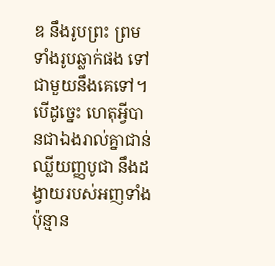ឌ នឹងរូបព្រះ ព្រមទាំងរូបឆ្លាក់ផង ទៅជាមួយនឹងគេទៅ។
បើដូច្នេះ ហេតុអ្វីបានជាឯងរាល់គ្នាជាន់ឈ្លីយញ្ញបូជា នឹងដង្វាយរបស់អញទាំងប៉ុន្មាន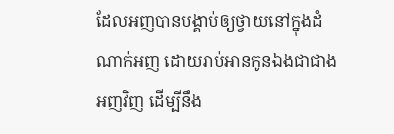ដែលអញបានបង្គាប់ឲ្យថ្វាយនៅក្នុងដំណាក់អញ ដោយរាប់អានកូនឯងជាជាងអញវិញ ដើម្បីនឹង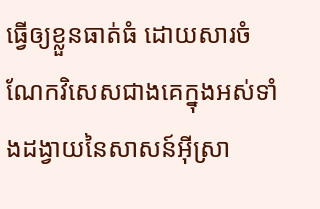ធ្វើឲ្យខ្លួនធាត់ធំ ដោយសារចំណែកវិសេសជាងគេក្នុងអស់ទាំងដង្វាយនៃសាសន៍អ៊ីស្រា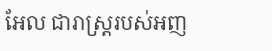អែល ជារាស្ត្ររបស់អញ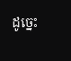ដូច្នេះ